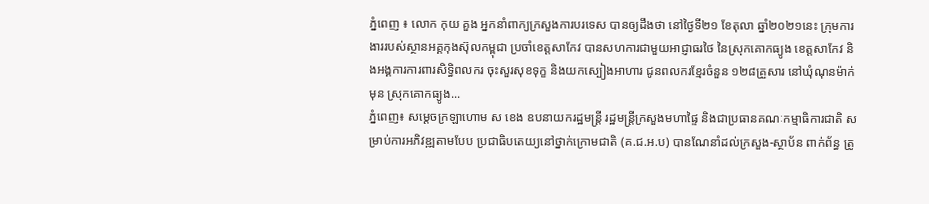ភ្នំពេញ ៖ លោក កុយ គួង អ្នកនាំពាក្យក្រសួងការបរទេស បានឲ្យដឹងថា នៅថ្ងៃទី២១ ខែតុលា ឆ្នាំ២០២១នេះ ក្រុមការងាររបស់ស្ថានអគ្គកុងស៊ុលកម្ពុជា ប្រចាំខេត្តសាកែវ បានសហការជាមួយអាជ្ញាធរថៃ នៃស្រុកគោកធ្យូង ខេត្តសាកែវ និងអង្គការការពារសិទ្ធិពលករ ចុះសួរសុខទុក្ខ និងយកស្បៀងអាហារ ជូនពលករខ្មែរចំនួន ១២៨គ្រួសារ នៅឃុំណុនម៉ាក់មុន ស្រុកគោកធ្យូង...
ភ្នំពេញ៖ សម្ដេចក្រឡាហោម ស ខេង ឧបនាយករដ្ឋមន្ដ្រី រដ្ឋមន្ដ្រីក្រសួងមហាផ្ទៃ និងជាប្រធានគណៈកម្មាធិការជាតិ សម្រាប់ការអភិវឌ្ឍតាមបែប ប្រជាធិបតេយ្យនៅថ្នាក់ក្រោមជាតិ (គ.ជ.អ.ប) បានណែនាំដល់ក្រសួង-ស្ថាប័ន ពាក់ព័ន្ធ ត្រូ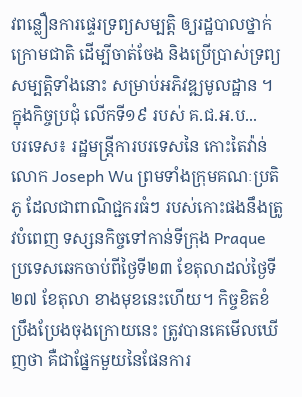វពន្លឿនការផ្ទេរទ្រព្យសម្បត្តិ ឲ្យរដ្ឋបាលថ្នាក់ក្រោមជាតិ ដើម្បីចាត់ចែង និងប្រើប្រាស់ទ្រព្យសម្បត្តិទាំងនោះ សម្រាប់អភិវឌ្ឍមូលដ្ឋាន ។ ក្នុងកិច្ចប្រជុំ លើកទី១៩ របស់ គ.ជ.អ.ប...
បរទេស៖ រដ្ឋមន្ត្រីការបរទេសនៃ កោះតៃវ៉ាន់លោក Joseph Wu ព្រមទាំងក្រុមគណៈប្រតិភូ ដែលជាពាណិជ្ជករធំៗ របស់កោះផងនឹងត្រូវបំពេញ ទស្សនកិច្ចទៅកាន់ទីក្រុង Praque ប្រទេសឆេកចាប់ពីថ្ងៃទី២៣ ខែតុលាដល់ថ្ងៃទី២៧ ខែតុលា ខាងមុខនេះហើយ។ កិច្ចខិតខំប្រឹងប្រែងចុងក្រោយនេះ ត្រូវបានគេមើលឃើញថា គឺជាផ្នែកមួយនៃផែនការ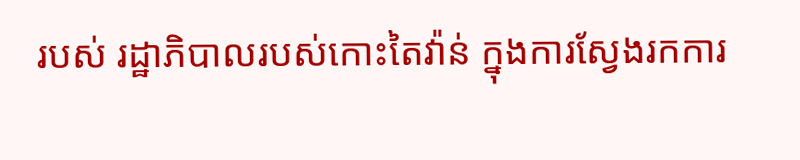របស់ រដ្ឋាភិបាលរបស់កោះតៃវ៉ាន់ ក្នុងការស្វែងរកការ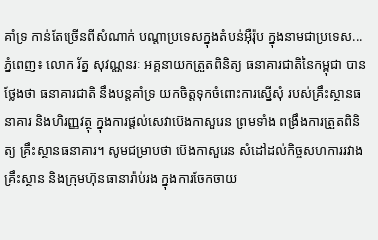គាំទ្រ កាន់តែច្រើនពីសំណាក់ បណ្តាប្រទេសក្នុងតំបន់អ៊ឺរ៉ុប ក្នុងនាមជាប្រទេស...
ភ្នំពេញ៖ លោក រ័ត្ន សុវណ្ណនរៈ អគ្គនាយកត្រួតពិនិត្យ ធនាគារជាតិនៃកម្ពុជា បានថ្លែងថា ធនាគារជាតិ នឹងបន្ដគាំទ្រ យកចិត្តទុកចំពោះការស្នើសុំ របស់គ្រឹះស្ថានធនាគារ និងហិរញ្ញវត្ថុ ក្នុងការផ្ដល់សេវាប៊េងកាសួរេន ព្រមទាំង ពង្រឹងការត្រួតពិនិត្យ គ្រឹះស្ថានធនាគារ។ សូមជម្រាបថា ប៊េងកាសួរេន សំដៅដល់កិច្ចសហការរវាងគ្រឹះស្ថាន និងក្រុមហ៊ុនធានារ៉ាប់រង ក្នុងការចែកចាយ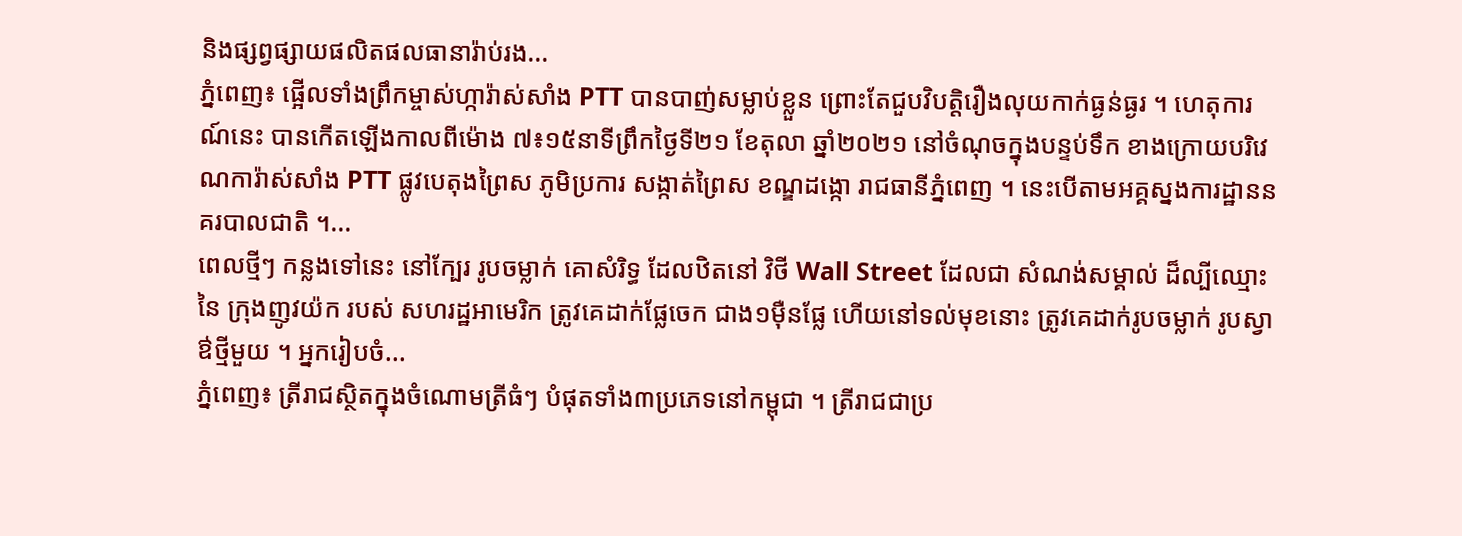និងផ្សព្វផ្សាយផលិតផលធានារ៉ាប់រង...
ភ្នំពេញ៖ ផ្អើលទាំងព្រឹកម្ចាស់ហ្ការ៉ាស់សាំង PTT បានបាញ់សម្លាប់ខ្លួន ព្រោះតែជួបវិបត្តិរឿងលុយកាក់ធ្ងន់ធ្ងរ ។ ហេតុការណ៍នេះ បានកើតឡើងកាលពីម៉ោង ៧៖១៥នាទីព្រឹកថ្ងៃទី២១ ខែតុលា ឆ្នាំ២០២១ នៅចំណុចក្នុងបន្ទប់ទឹក ខាងក្រោយបរិវេណការ៉ាស់សាំង PTT ផ្លូវបេតុងព្រៃស ភូមិប្រការ សង្កាត់ព្រៃស ខណ្ឌដង្កោ រាជធានីភ្នំពេញ ។ នេះបើតាមអគ្គស្នងការដ្ឋាននគរបាលជាតិ ។...
ពេលថ្មីៗ កន្លងទៅនេះ នៅក្បែរ រូបចម្លាក់ គោសំរិទ្ធ ដែលឋិតនៅ វិថី Wall Street ដែលជា សំណង់សម្គាល់ ដ៏ល្បីឈ្មោះនៃ ក្រុងញូវយ៉ក របស់ សហរដ្ឋអាមេរិក ត្រូវគេដាក់ផ្លែចេក ជាង១ម៉ឺនផ្លែ ហើយនៅទល់មុខនោះ ត្រូវគេដាក់រូបចម្លាក់ រូបស្វាឳថ្មីមួយ ។ អ្នករៀបចំ...
ភ្នំពេញ៖ ត្រីរាជស្ថិតក្នុងចំណោមត្រីធំៗ បំផុតទាំង៣ប្រភេទនៅកម្ពុជា ។ ត្រីរាជជាប្រ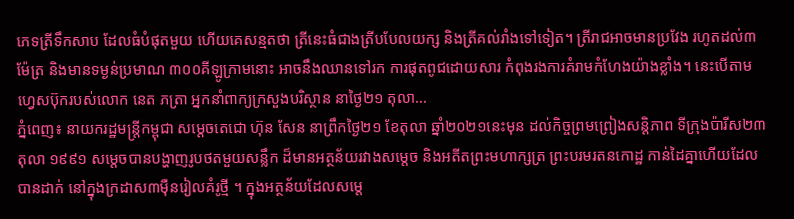ភេទត្រីទឹកសាប ដែលធំបំផុតមួយ ហើយគេសន្មតថា ត្រីនេះធំជាងត្រីបបែលយក្ស និងត្រីគល់រាំងទៅទៀត។ ត្រីរាជអាចមានប្រវែង រហូតដល់៣ម៉ែត្រ និងមានទម្ងន់ប្រមាណ ៣០០គីឡូក្រាមនោះ អាចនឹងឈានទៅរក ការផុតពូជដោយសារ កំពុងរងការគំរាមកំហែងយ៉ាងខ្លាំង។ នេះបើតាមហ្វេសប៊ុករបស់លោក នេត ភត្រា អ្នកនាំពាក្យក្រសួងបរិស្ថាន នាថ្ងៃ២១ តុលា...
ភ្នំពេញ៖ នាយករដ្ឋមន្រ្តីកម្ពុជា សម្តេចតេជោ ហ៊ុន សែន នាព្រឹកថ្ងៃ២១ ខែតុលា ឆ្នាំ២០២១នេះមុន ដល់កិច្ចព្រមព្រៀងសន្តិភាព ទីក្រុងប៉ារីស២៣ តុលា ១៩៩១ សម្តេចបានបង្ហាញរូបថតមួយសន្លឹក ដ៏មានអត្ថន័យរវាងសម្តេច និងអតីតព្រះមហាក្សត្រ ព្រះបរមរតនកោដ្ឋ កាន់ដៃគ្នាហើយដែលបានដាក់ នៅក្នុងក្រដាស៣ម៉ឺនរៀលគំរូថ្មី ។ ក្នុងអត្ថន័យដែលសម្តេ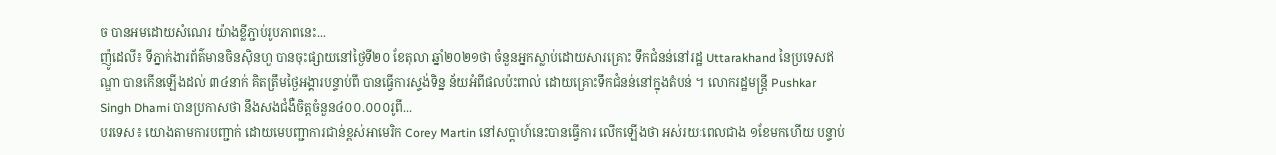ច បានអមដោយសំណេរ យ៉ាងខ្លីភ្ជាប់រូបភាពនេះ...
ញ៉ូដេលី៖ ទីភ្នាក់ងារព័ត៌មានចិនស៊ិនហួ បានចុះផ្សាយនៅថ្ងៃទី២០ ខែតុលា ឆ្នាំ២០២១ថា ចំនួនអ្នកស្លាប់ដោយសារគ្រោះ ទឹកជំនន់នៅរដ្ឋ Uttarakhand នៃប្រទេសឥណ្ឌា បានកើនឡើងដល់ ៣៤នាក់ គិតត្រឹមថ្ងៃអង្គារបន្ទាប់ពី បានធ្វើការស្ទង់ទិន្ន ន័យអំពីផលប៉ះពាល់ ដោយគ្រោះទឹកជំនន់នៅក្នុងតំបន់ ។ លោករដ្ឋមន្ត្រី Pushkar Singh Dhami បានប្រកាសថា នឹងសងជំងឺចិត្តចំនួន៤០០.០០០រូពី...
បរទេស៖ យោងតាមការបញ្ជាក់ ដោយមេបញ្ជាការជាន់ខ្ពស់អាមេរិក Corey Martin នៅសប្តាហ៍នេះបានធ្វើការ លើកឡើងថា អស់រយៈពេលជាង ១ខែមកហើយ បន្ទាប់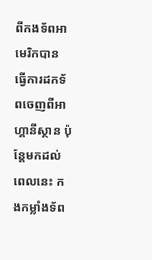ពីកងទ័ពអាមេរិកបាន ធ្វើការដកទ័ពចេញពីអាហ្គានីស្ថាន ប៉ុន្តែមកដល់ពេលនេះ កងកម្លាំងទ័ព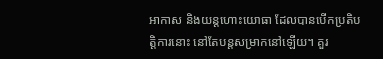អាកាស និងយន្តហោះយោធា ដែលបានបើកប្រតិបត្តិការនោះ នៅតែបន្តសម្រាកនៅឡើយ។ គួរ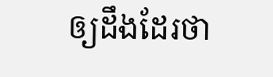ឲ្យដឹងដែរថា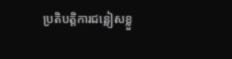ប្រតិបត្តិការជន្លៀសខ្លួ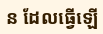ន ដែលធ្វើឡើ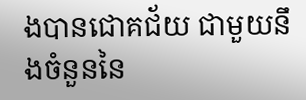ងបានជោគជ័យ ជាមួយនឹងចំនួននៃ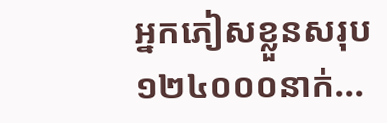អ្នកភៀសខ្លួនសរុប ១២៤០០០នាក់...